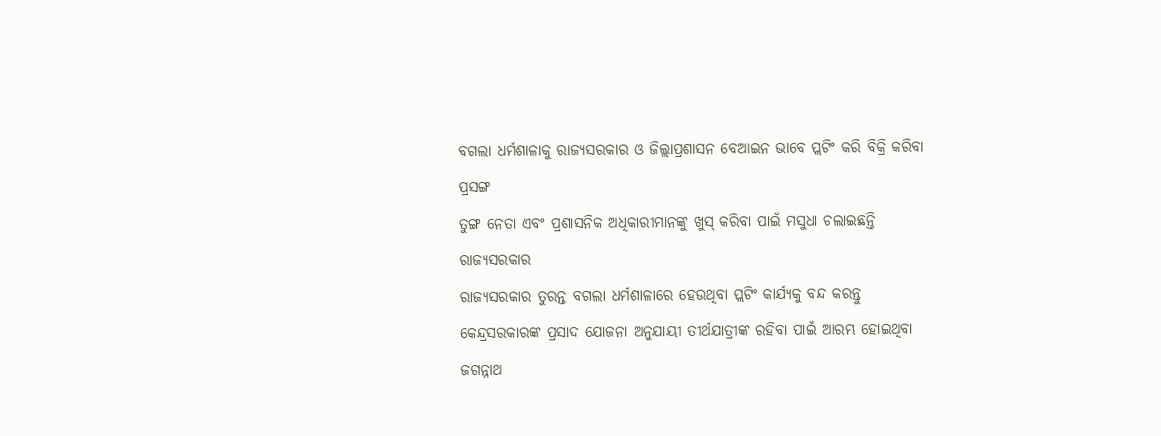ବଗଲା ଧର୍ମଶାଳାକୁ ରାଜ୍ୟସରକାର ଓ ଜିଲ୍ଲାପ୍ରଶାସନ ବେଆଇନ ଭାବେ ପ୍ଲଟିଂ କରି ବିକ୍ରି କରିବା ପ୍ରସଙ୍ଗ
ତୁଙ୍ଗ ନେତା ଏବଂ ପ୍ରଶାସନିକ ଅଧିକାରୀମାନଙ୍କୁ ଖୁସ୍ କରିବା ପାଇଁ ମସୁଧା ଚଲାଇଛନ୍ତି ରାଜ୍ୟସରକାର
ରାଜ୍ୟସରକାର ତୁରନ୍ତ ବଗଲା ଧର୍ମଶାଳାରେ ହେଉଥିବା ପ୍ଲଟିଂ କାର୍ଯ୍ୟକୁ ବନ୍ଦ କରନ୍ତୁ
କେନ୍ଦ୍ରସରକାରଙ୍କ ପ୍ରସାଦ ଯୋଜନା ଅନୁଯାୟୀ ତୀର୍ଥଯାତ୍ରୀଙ୍କ ରହିବା ପାଇଁ ଆରମ୍ଭ ହୋଇଥିବା ଜଗନ୍ନାଥ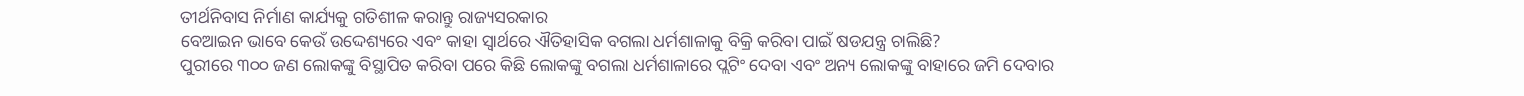ତୀର୍ଥନିବାସ ନିର୍ମାଣ କାର୍ଯ୍ୟକୁ ଗତିଶୀଳ କରାନ୍ତୁ ରାଜ୍ୟସରକାର
ବେଆଇନ ଭାବେ କେଉଁ ଉଦ୍ଦେଶ୍ୟରେ ଏବଂ କାହା ସ୍ୱାର୍ଥରେ ଐତିହାସିକ ବଗଲା ଧର୍ମଶାଳାକୁ ବିକ୍ରି କରିବା ପାଇଁ ଷଡଯନ୍ତ୍ର ଚାଲିଛି?
ପୁରୀରେ ୩୦୦ ଜଣ ଲୋକଙ୍କୁ ବିସ୍ଥାପିତ କରିବା ପରେ କିଛି ଲୋକଙ୍କୁ ବଗଲା ଧର୍ମଶାଳାରେ ପ୍ଲଟିଂ ଦେବା ଏବଂ ଅନ୍ୟ ଲୋକଙ୍କୁ ବାହାରେ ଜମି ଦେବାର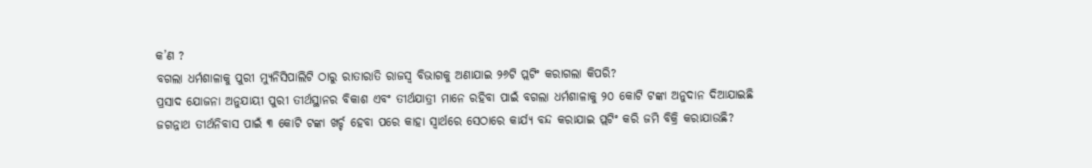କ’ଣ ?
ବଗଲା ଧର୍ମଶାଳାକୁ ପୁରୀ ମ୍ୟୁନିସିପାଲିଟି ଠାରୁ ରାତାରାତି ରାଜସ୍ୱ ବିଭାଗକୁ ଅଣାଯାଇ ୨୬ଟି ପ୍ଲଟିଂ କରାଗଲା କିପରି?
ପ୍ରସାଦ ଯୋଜନା ଅନୁଯାୟୀ ପୁରୀ ତୀର୍ଥସ୍ଥାନର ବିକାଶ ଏବଂ ତୀର୍ଥଯାତ୍ରୀ ମାନେ ରହିବା ପାଇଁ ବଗଲା ଧର୍ମଶାଳାକୁ ୨୦ କୋଟି ଟଙ୍କା ଅନୁଦାନ ଦିଆଯାଇଛି
ଜଗନ୍ନାଥ ତୀର୍ଥନିବାସ ପାଇଁ ୩ କୋଟି ଟଙ୍କା ଖର୍ଚ୍ଚ ହେବା ପରେ କାହା ସ୍ୱାର୍ଥରେ ସେଠାରେ କାର୍ଯ୍ୟ ବନ୍ଦ କରାଯାଇ ପ୍ଲଟିଂ କରି ଜମି ବିକ୍ରି କରାଯାଉଛି?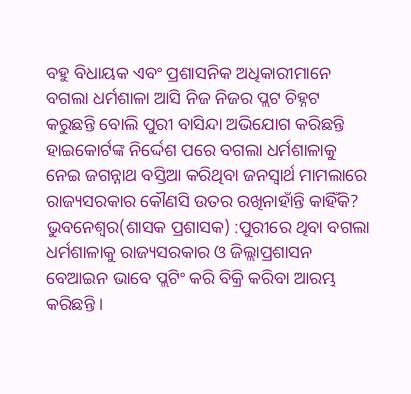ବହୁ ବିଧାୟକ ଏବଂ ପ୍ରଶାସନିକ ଅଧିକାରୀମାନେ ବଗଲା ଧର୍ମଶାଳା ଆସି ନିଜ ନିଜର ପ୍ଲଟ ଚିହ୍ନଟ କରୁଛନ୍ତି ବୋଲି ପୁରୀ ବାସିନ୍ଦା ଅଭିଯୋଗ କରିଛନ୍ତି
ହାଇକୋର୍ଟଙ୍କ ନିର୍ଦ୍ଦେଶ ପରେ ବଗଲା ଧର୍ମଶାଳାକୁ ନେଇ ଜଗନ୍ନାଥ ବସ୍ତିଆ କରିଥିବା ଜନସ୍ୱାର୍ଥ ମାମଲାରେ ରାଜ୍ୟସରକାର କୌଣସି ଉତର ରଖିନାହାଁନ୍ତି କାହିଁକି?
ଭୁବନେଶ୍ୱର(ଶାସକ ପ୍ରଶାସକ) :ପୁରୀରେ ଥିବା ବଗଲା ଧର୍ମଶାଳାକୁ ରାଜ୍ୟସରକାର ଓ ଜିଲ୍ଲାପ୍ରଶାସନ ବେଆଇନ ଭାବେ ପ୍ଲଟିଂ କରି ବିକ୍ରି କରିବା ଆରମ୍ଭ କରିଛନ୍ତି ।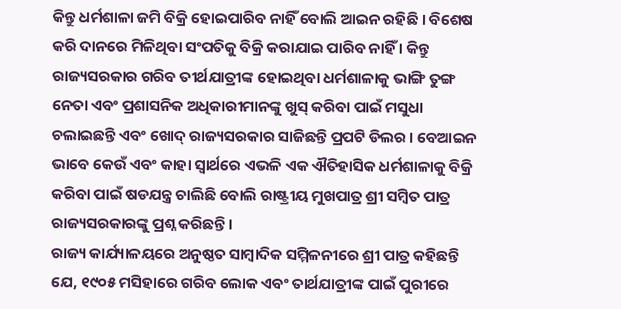କିନ୍ତୁ ଧର୍ମଶାଳା ଜମି ବିକ୍ରି ହୋଇପାରିବ ନାହିଁ ବୋଲି ଆଇନ ରହିଛି । ବିଶେଷ କରି ଦାନରେ ମିଳିଥିବା ସଂପତିକୁ ବିକ୍ରି କରାଯାଇ ପାରିବ ନାହିଁ । କିନ୍ତୁ ରାଜ୍ୟସରକାର ଗରିବ ତୀର୍ଥଯାତ୍ରୀଙ୍କ ହୋଇଥିବା ଧର୍ମଶାଳାକୁ ଭାଙ୍ଗି ତୁଙ୍ଗ ନେତା ଏବଂ ପ୍ରଶାସନିକ ଅଧିକାରୀମାନଙ୍କୁ ଖୁସ୍ କରିବା ପାଇଁ ମସୁଧା ଚଲାଇଛନ୍ତି ଏବଂ ଖୋଦ୍ ରାଜ୍ୟସରକାର ସାଜିଛନ୍ତି ପ୍ରପଟି ଡିଲର । ବେଆଇନ ଭାବେ କେଉଁ ଏବଂ କାହା ସ୍ୱାର୍ଥରେ ଏଭଳି ଏକ ଐତିହାସିକ ଧର୍ମଶାଳାକୁ ବିକ୍ରି କରିବା ପାଇଁ ଷଡଯନ୍ତ୍ର ଚାଲିଛି ବୋଲି ରାଷ୍ଟ୍ରୀୟ ମୁଖପାତ୍ର ଶ୍ରୀ ସମ୍ବିତ ପାତ୍ର ରାଜ୍ୟସରକାରଙ୍କୁ ପ୍ରଶ୍ନ କରିଛନ୍ତି ।
ରାଜ୍ୟ କାର୍ଯ୍ୟାଳୟରେ ଅନୁଷ୍ଠତ ସାମ୍ବାଦିକ ସମ୍ମିଳନୀରେ ଶ୍ରୀ ପାତ୍ର କହିଛନ୍ତି ଯେ, ୧୯୦୫ ମସିହାରେ ଗରିବ ଲୋକ ଏବଂ ତାର୍ଥଯାତ୍ରୀଙ୍କ ପାଇଁ ପୁରୀରେ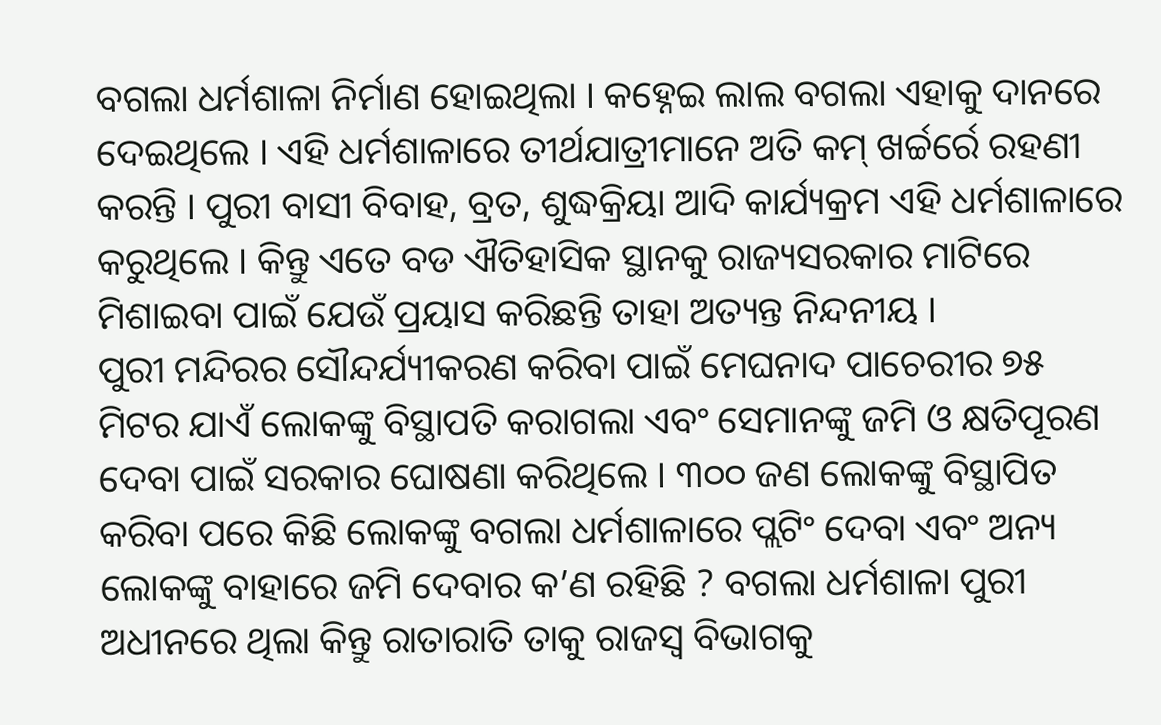ବଗଲା ଧର୍ମଶାଳା ନିର୍ମାଣ ହୋଇଥିଲା । କହ୍ନେଇ ଲାଲ ବଗଲା ଏହାକୁ ଦାନରେ ଦେଇଥିଲେ । ଏହି ଧର୍ମଶାଳାରେ ତୀର୍ଥଯାତ୍ରୀମାନେ ଅତି କମ୍ ଖର୍ଚ୍ଚର୍ରେ ରହଣୀ କରନ୍ତି । ପୁରୀ ବାସୀ ବିବାହ, ବ୍ରତ, ଶୁଦ୍ଧକ୍ରିୟା ଆଦି କାର୍ଯ୍ୟକ୍ରମ ଏହି ଧର୍ମଶାଳାରେ କରୁଥିଲେ । କିନ୍ତୁ ଏତେ ବଡ ଐତିହାସିକ ସ୍ଥାନକୁ ରାଜ୍ୟସରକାର ମାଟିରେ ମିଶାଇବା ପାଇଁ ଯେଉଁ ପ୍ରୟାସ କରିଛନ୍ତି ତାହା ଅତ୍ୟନ୍ତ ନିନ୍ଦନୀୟ ।
ପୁରୀ ମନ୍ଦିରର ସୌନ୍ଦର୍ଯ୍ୟୀକରଣ କରିବା ପାଇଁ ମେଘନାଦ ପାଚେରୀର ୭୫ ମିଟର ଯାଏଁ ଲୋକଙ୍କୁ ବିସ୍ଥାପତି କରାଗଲା ଏବଂ ସେମାନଙ୍କୁ ଜମି ଓ କ୍ଷତିପୂରଣ ଦେବା ପାଇଁ ସରକାର ଘୋଷଣା କରିଥିଲେ । ୩୦୦ ଜଣ ଲୋକଙ୍କୁ ବିସ୍ଥାପିତ କରିବା ପରେ କିଛି ଲୋକଙ୍କୁ ବଗଲା ଧର୍ମଶାଳାରେ ପ୍ଲଟିଂ ଦେବା ଏବଂ ଅନ୍ୟ ଲୋକଙ୍କୁ ବାହାରେ ଜମି ଦେବାର କ’ଣ ରହିଛି ? ବଗଲା ଧର୍ମଶାଳା ପୁରୀ ଅଧୀନରେ ଥିଲା କିନ୍ତୁ ରାତାରାତି ତାକୁ ରାଜସ୍ୱ ବିଭାଗକୁ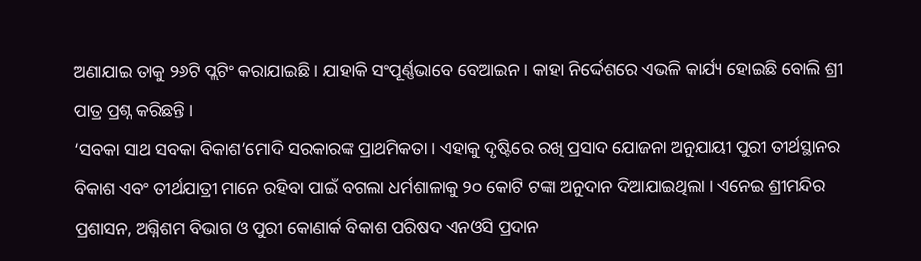ଅଣାଯାଇ ତାକୁ ୨୬ଟି ପ୍ଲଟିଂ କରାଯାଇଛି । ଯାହାକି ସଂପୂର୍ଣ୍ଣଭାବେ ବେଆଇନ । କାହା ନିର୍ଦ୍ଦେଶରେ ଏଭଳି କାର୍ଯ୍ୟ ହୋଇଛି ବୋଲି ଶ୍ରୀ ପାତ୍ର ପ୍ରଶ୍ନ କରିଛନ୍ତି ।
‘ସବକା ସାଥ ସବକା ବିକାଶ’ମୋଦି ସରକାରଙ୍କ ପ୍ରାଥମିକତା । ଏହାକୁ ଦୃଷ୍ଟିରେ ରଖି ପ୍ରସାଦ ଯୋଜନା ଅନୁଯାୟୀ ପୁରୀ ତୀର୍ଥସ୍ଥାନର ବିକାଶ ଏବଂ ତୀର୍ଥଯାତ୍ରୀ ମାନେ ରହିବା ପାଇଁ ବଗଲା ଧର୍ମଶାଳାକୁ ୨୦ କୋଟି ଟଙ୍କା ଅନୁଦାନ ଦିଆଯାଇଥିଲା । ଏନେଇ ଶ୍ରୀମନ୍ଦିର ପ୍ରଶାସନ, ଅଗ୍ନିଶମ ବିଭାଗ ଓ ପୁରୀ କୋଣାର୍କ ବିକାଶ ପରିଷଦ ଏନଓସି ପ୍ରଦାନ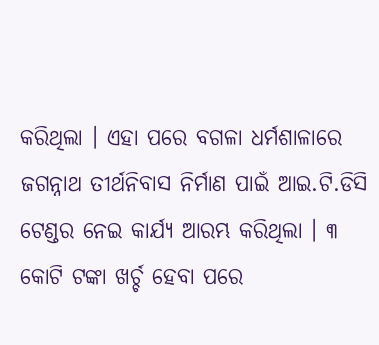କରିଥିଲା । ଏହା ପରେ ବଗଳା ଧର୍ମଶାଳାରେ ଜଗନ୍ନାଥ ତୀର୍ଥନିବାସ ନିର୍ମାଣ ପାଇଁ ଆଇ.ଟି.ଡିସି ଟେଣ୍ଡର ନେଇ କାର୍ଯ୍ୟ ଆରମ୍ଭ କରିଥିଲା । ୩ କୋଟି ଟଙ୍କା ଖର୍ଚ୍ଚ ହେବା ପରେ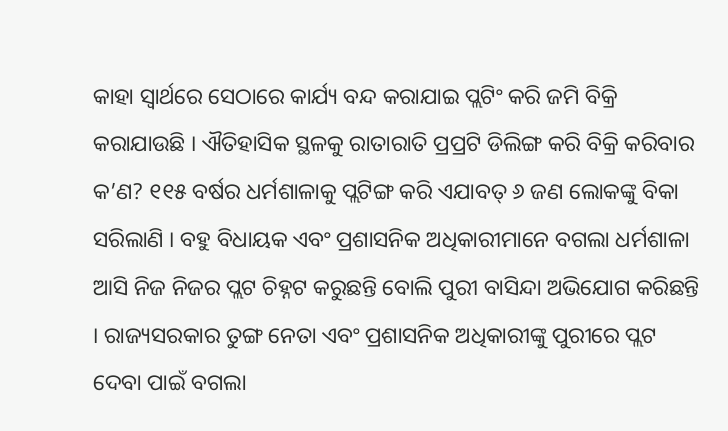କାହା ସ୍ୱାର୍ଥରେ ସେଠାରେ କାର୍ଯ୍ୟ ବନ୍ଦ କରାଯାଇ ପ୍ଲଟିଂ କରି ଜମି ବିକ୍ରି କରାଯାଉଛି । ଐତିହାସିକ ସ୍ଥଳକୁ ରାତାରାତି ପ୍ରପ୍ରଟି ଡିଲିଙ୍ଗ କରି ବିକ୍ରି କରିବାର କ’ଣ? ୧୧୫ ବର୍ଷର ଧର୍ମଶାଳାକୁ ପ୍ଲଟିଙ୍ଗ କରି ଏଯାବତ୍ ୬ ଜଣ ଲୋକଙ୍କୁ ବିକା ସରିଲାଣି । ବହୁ ବିଧାୟକ ଏବଂ ପ୍ରଶାସନିକ ଅଧିକାରୀମାନେ ବଗଲା ଧର୍ମଶାଳା ଆସି ନିଜ ନିଜର ପ୍ଲଟ ଚିହ୍ନଟ କରୁଛନ୍ତି ବୋଲି ପୁରୀ ବାସିନ୍ଦା ଅଭିଯୋଗ କରିଛନ୍ତି । ରାଜ୍ୟସରକାର ତୁଙ୍ଗ ନେତା ଏବଂ ପ୍ରଶାସନିକ ଅଧିକାରୀଙ୍କୁ ପୁରୀରେ ପ୍ଲଟ ଦେବା ପାଇଁ ବଗଲା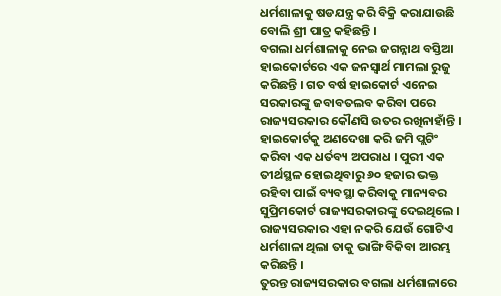ଧର୍ମଶାଳାକୁ ଷଡଯନ୍ତ୍ର କରି ବିକ୍ରି କରାଯାଉଛି ବୋଲି ଶ୍ରୀ ପାତ୍ର କହିଛନ୍ତି ।
ବଗଲା ଧର୍ମଶାଳାକୁ ନେଇ ଜଗନ୍ନାଥ ବସ୍ତିଆ ହାଇକୋର୍ଟରେ ଏକ ଜନସ୍ୱାର୍ଥ ମାମଲା ରୁଜୁ କରିଛନ୍ତି । ଗତ ବର୍ଷ ହାଇକୋର୍ଟ ଏନେଇ ସରକାରଙ୍କୁ ଜବାବତଲବ କରିବା ପରେ ରାଜ୍ୟସରକାର କୌଣସି ଉତର ରଖିନାହାଁନ୍ତି । ହାଇକୋର୍ଟକୁ ଅଣଦେଖା କରି ଜମି ପ୍ଲଟିଂ କରିବା ଏକ ଧର୍ତବ୍ୟ ଅପରାଧ । ପୁରୀ ଏକ ତୀର୍ଥସ୍ଥଳ ହୋଇଥିବାରୁ ୬୦ ହଜାର ଭକ୍ତ ରହିବା ପାଇଁ ବ୍ୟବସ୍ଥା କରିବାକୁ ମାନ୍ୟବର ସୁପ୍ରିମକୋର୍ଟ ରାଜ୍ୟସରକାରଙ୍କୁ ଦେଇଥିଲେ । ରାଜ୍ୟସରକାର ଏହା ନକରି ଯେଉଁ ଗୋଟିଏ ଧର୍ମଶାଳା ଥିଲା ତାକୁ ଭାଙ୍ଗି ବିକିବା ଆରମ୍ଭ କରିଛନ୍ତି ।
ତୁରନ୍ତ ରାଜ୍ୟସରକାର ବଗଲା ଧର୍ମଶାଳାରେ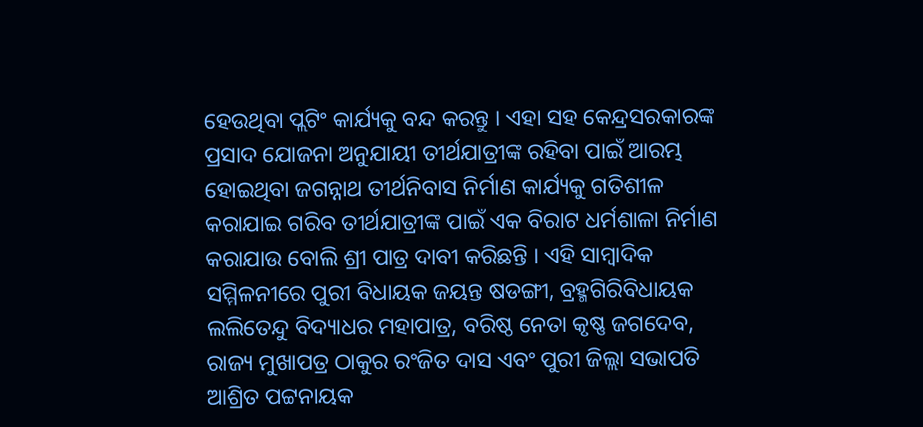ହେଉଥିବା ପ୍ଲଟିଂ କାର୍ଯ୍ୟକୁ ବନ୍ଦ କରନ୍ତୁ । ଏହା ସହ କେନ୍ଦ୍ରସରକାରଙ୍କ ପ୍ରସାଦ ଯୋଜନା ଅନୁଯାୟୀ ତୀର୍ଥଯାତ୍ରୀଙ୍କ ରହିବା ପାଇଁ ଆରମ୍ଭ ହୋଇଥିବା ଜଗନ୍ନାଥ ତୀର୍ଥନିବାସ ନିର୍ମାଣ କାର୍ଯ୍ୟକୁ ଗତିଶୀଳ କରାଯାଇ ଗରିବ ତୀର୍ଥଯାତ୍ରୀଙ୍କ ପାଇଁ ଏକ ବିରାଟ ଧର୍ମଶାଳା ନିର୍ମାଣ କରାଯାଉ ବୋଲି ଶ୍ରୀ ପାତ୍ର ଦାବୀ କରିଛନ୍ତି । ଏହି ସାମ୍ବାଦିକ ସମ୍ମିଳନୀରେ ପୁରୀ ବିଧାୟକ ଜୟନ୍ତ ଷଡଙ୍ଗୀ, ବ୍ରହ୍ମଗିରିବିଧାୟକ ଲଲିତେନ୍ଦୁ ବିଦ୍ୟାଧର ମହାପାତ୍ର, ବରିଷ୍ଠ ନେତା କୃଷ୍ଣ ଜଗଦେବ, ରାଜ୍ୟ ମୁଖାପତ୍ର ଠାକୁର ରଂଜିତ ଦାସ ଏବଂ ପୁରୀ ଜିଲ୍ଲା ସଭାପତି ଆଶ୍ରିତ ପଟ୍ଟନାୟକ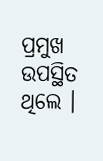ପ୍ରମୁଖ ଉପସ୍ଥିତ ଥିଲେ ।